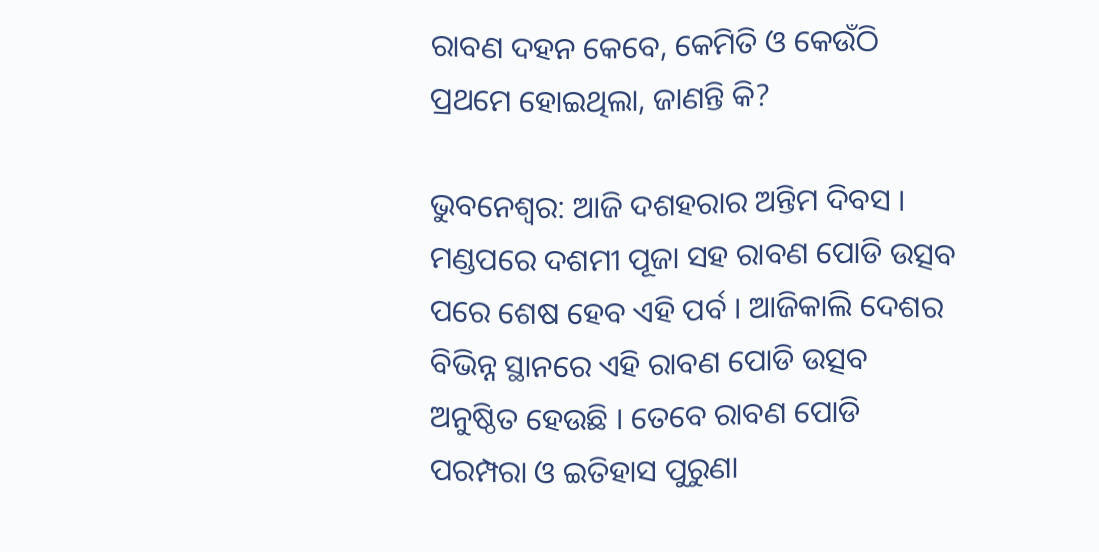ରାବଣ ଦହନ କେବେ, କେମିତି ଓ କେଉଁଠି ପ୍ରଥମେ ହୋଇଥିଲା, ଜାଣନ୍ତି କି?

ଭୁବନେଶ୍ୱର: ଆଜି ଦଶହରାର ଅନ୍ତିମ ଦିବସ । ମଣ୍ଡପରେ ଦଶମୀ ପୂଜା ସହ ରାବଣ ପୋଡି ଉତ୍ସବ ପରେ ଶେଷ ହେବ ଏହି ପର୍ବ । ଆଜିକାଲି ଦେଶର ବିଭିନ୍ନ ସ୍ଥାନରେ ଏହି ରାବଣ ପୋଡି ଉତ୍ସବ ଅନୁଷ୍ଠିତ ହେଉଛି । ତେବେ ରାବଣ ପୋଡି ପରମ୍ପରା ଓ ଇତିହାସ ପୁରୁଣା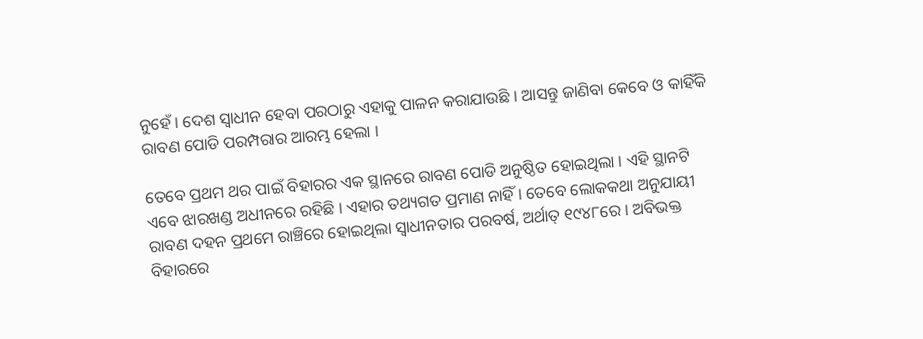ନୁହେଁ । ଦେଶ ସ୍ୱାଧୀନ ହେବା ପରଠାରୁ ଏହାକୁ ପାଳନ କରାଯାଉଛି । ଆସନ୍ତୁ ଜାଣିବା କେବେ ଓ କାହିଁକି ରାବଣ ପୋଡି ପରମ୍ପରାର ଆରମ୍ଭ ହେଲା ।

ତେବେ ପ୍ରଥମ ଥର ପାଇଁ ବିହାରର ଏକ ସ୍ଥାନରେ ରାବଣ ପୋଡି ଅନୁଷ୍ଠିତ ହୋଇଥିଲା । ଏହି ସ୍ଥାନଟି ଏବେ ଝାରଖଣ୍ଡ ଅଧୀନରେ ରହିଛି । ଏହାର ତଥ୍ୟଗତ ପ୍ରମାଣ ନାହିଁ । ତେବେ ଲୋକକଥା ଅନୁଯାୟୀ ରାବଣ ଦହନ ପ୍ରଥମେ ରାଞ୍ଚିରେ ହୋଇଥିଲା ସ୍ୱାଧୀନତାର ପରବର୍ଷ, ଅର୍ଥାତ୍ ୧୯୪୮ରେ । ଅବିଭକ୍ତ ବିହାରରେ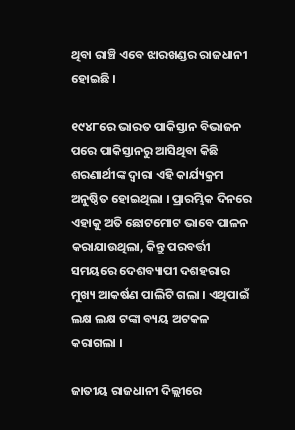ଥିବା ରାଞ୍ଚି ଏବେ ଝାରଖଣ୍ଡର ରାଜଧାନୀ ହୋଇଛି ।

୧୯୪୮ରେ ଭାରତ ପାକିସ୍ତାନ ବିଭାଜନ ପରେ ପାକିସ୍ତାନରୁ ଆସିଥିବା କିଛି ଶରଣାର୍ଥୀଙ୍କ ଦ୍ୱାରା ଏହି କାର୍ଯ୍ୟକ୍ରମ ଅନୁଷ୍ଠିତ ହୋଇଥିଲା । ପ୍ରାରମ୍ଭିକ ଦିନରେ ଏହାକୁ ଅତି ଛୋଟମୋଟ ଭାବେ ପାଳନ କରାଯାଉଥିଲା, କିନ୍ତୁ ପରବର୍ତ୍ତୀ ସମୟରେ ଦେଶବ୍ୟାପୀ ଦଶହରାର ମୁଖ୍ୟ ଆକର୍ଷଣ ପାଲିଟି ଗଲା । ଏଥିପାଇଁ ଲକ୍ଷ ଲକ୍ଷ ଟଙ୍କା ବ୍ୟୟ ଅଟକଳ କରାଗଲା ।

ଜାତୀୟ ରାଜଧାନୀ ଦିଲ୍ଲୀରେ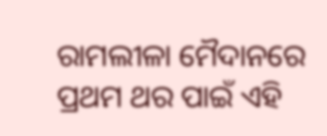ରାମଲୀଳା ମୈଦାନରେ ପ୍ରଥମ ଥର ପାଇଁ ଏହି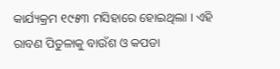କାର୍ଯ୍ୟକ୍ରମ ୧୯୫୩ ମସିହାରେ ହୋଇଥିଲା । ଏହି ରାବଣ ପିତୁଳାକୁ ବାଉଁଶ ଓ କପଡା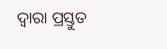ଦ୍ୱାରା ପ୍ରସ୍ତୁତ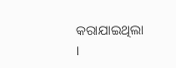କରାଯାଇଥିଲା ।